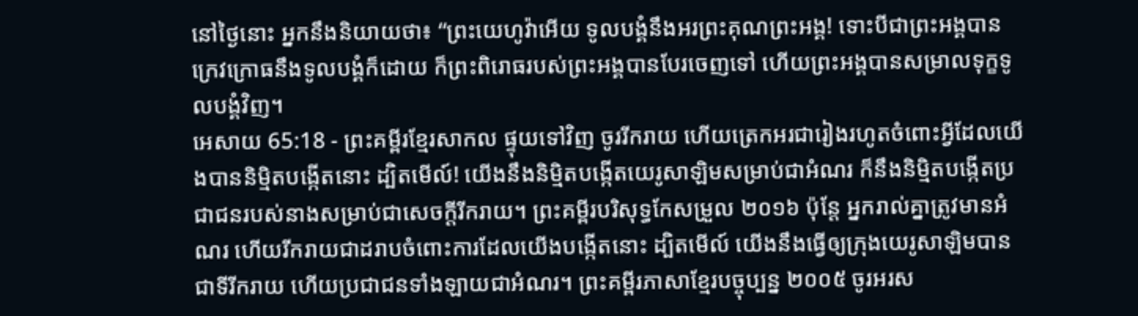នៅថ្ងៃនោះ អ្នកនឹងនិយាយថា៖ “ព្រះយេហូវ៉ាអើយ ទូលបង្គំនឹងអរព្រះគុណព្រះអង្គ! ទោះបីជាព្រះអង្គបានក្រេវក្រោធនឹងទូលបង្គំក៏ដោយ ក៏ព្រះពិរោធរបស់ព្រះអង្គបានបែរចេញទៅ ហើយព្រះអង្គបានសម្រាលទុក្ខទូលបង្គំវិញ។
អេសាយ 65:18 - ព្រះគម្ពីរខ្មែរសាកល ផ្ទុយទៅវិញ ចូររីករាយ ហើយត្រេកអរជារៀងរហូតចំពោះអ្វីដែលយើងបាននិម្មិតបង្កើតនោះ ដ្បិតមើល៍! យើងនឹងនិម្មិតបង្កើតយេរូសាឡិមសម្រាប់ជាអំណរ ក៏នឹងនិម្មិតបង្កើតប្រជាជនរបស់នាងសម្រាប់ជាសេចក្ដីរីករាយ។ ព្រះគម្ពីរបរិសុទ្ធកែសម្រួល ២០១៦ ប៉ុន្តែ អ្នករាល់គ្នាត្រូវមានអំណរ ហើយរីករាយជាដរាបចំពោះការដែលយើងបង្កើតនោះ ដ្បិតមើល៍ យើងនឹងធ្វើឲ្យក្រុងយេរូសាឡិមបានជាទីរីករាយ ហើយប្រជាជនទាំងឡាយជាអំណរ។ ព្រះគម្ពីរភាសាខ្មែរបច្ចុប្បន្ន ២០០៥ ចូរអរស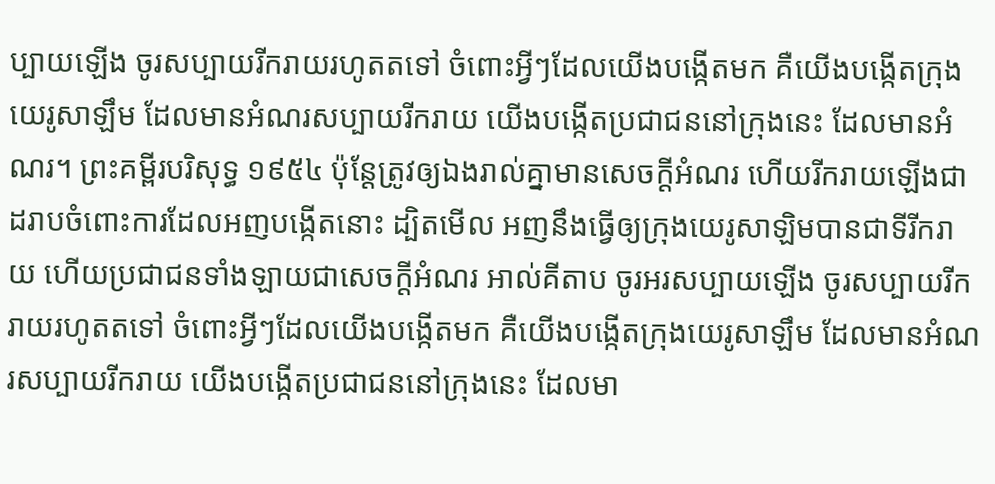ប្បាយឡើង ចូរសប្បាយរីករាយរហូតតទៅ ចំពោះអ្វីៗដែលយើងបង្កើតមក គឺយើងបង្កើតក្រុងយេរូសាឡឹម ដែលមានអំណរសប្បាយរីករាយ យើងបង្កើតប្រជាជននៅក្រុងនេះ ដែលមានអំណរ។ ព្រះគម្ពីរបរិសុទ្ធ ១៩៥៤ ប៉ុន្តែត្រូវឲ្យឯងរាល់គ្នាមានសេចក្ដីអំណរ ហើយរីករាយឡើងជាដរាបចំពោះការដែលអញបង្កើតនោះ ដ្បិតមើល អញនឹងធ្វើឲ្យក្រុងយេរូសាឡិមបានជាទីរីករាយ ហើយប្រជាជនទាំងឡាយជាសេចក្ដីអំណរ អាល់គីតាប ចូរអរសប្បាយឡើង ចូរសប្បាយរីករាយរហូតតទៅ ចំពោះអ្វីៗដែលយើងបង្កើតមក គឺយើងបង្កើតក្រុងយេរូសាឡឹម ដែលមានអំណរសប្បាយរីករាយ យើងបង្កើតប្រជាជននៅក្រុងនេះ ដែលមា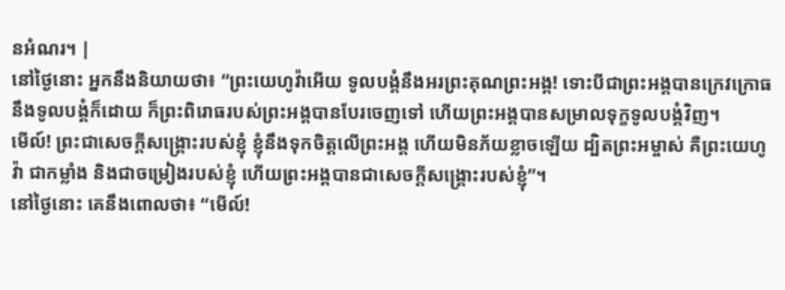នអំណរ។ |
នៅថ្ងៃនោះ អ្នកនឹងនិយាយថា៖ “ព្រះយេហូវ៉ាអើយ ទូលបង្គំនឹងអរព្រះគុណព្រះអង្គ! ទោះបីជាព្រះអង្គបានក្រេវក្រោធនឹងទូលបង្គំក៏ដោយ ក៏ព្រះពិរោធរបស់ព្រះអង្គបានបែរចេញទៅ ហើយព្រះអង្គបានសម្រាលទុក្ខទូលបង្គំវិញ។
មើល៍! ព្រះជាសេចក្ដីសង្គ្រោះរបស់ខ្ញុំ ខ្ញុំនឹងទុកចិត្តលើព្រះអង្គ ហើយមិនភ័យខ្លាចឡើយ ដ្បិតព្រះអម្ចាស់ គឺព្រះយេហូវ៉ា ជាកម្លាំង និងជាចម្រៀងរបស់ខ្ញុំ ហើយព្រះអង្គបានជាសេចក្ដីសង្គ្រោះរបស់ខ្ញុំ”។
នៅថ្ងៃនោះ គេនឹងពោលថា៖ “មើល៍!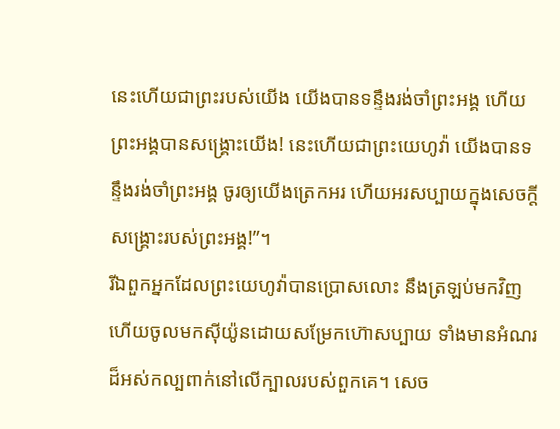នេះហើយជាព្រះរបស់យើង យើងបានទន្ទឹងរង់ចាំព្រះអង្គ ហើយព្រះអង្គបានសង្គ្រោះយើង! នេះហើយជាព្រះយេហូវ៉ា យើងបានទន្ទឹងរង់ចាំព្រះអង្គ ចូរឲ្យយើងត្រេកអរ ហើយអរសប្បាយក្នុងសេចក្ដីសង្គ្រោះរបស់ព្រះអង្គ!”។
រីឯពួកអ្នកដែលព្រះយេហូវ៉ាបានប្រោសលោះ នឹងត្រឡប់មកវិញ ហើយចូលមកស៊ីយ៉ូនដោយសម្រែកហ៊ោសប្បាយ ទាំងមានអំណរដ៏អស់កល្បពាក់នៅលើក្បាលរបស់ពួកគេ។ សេច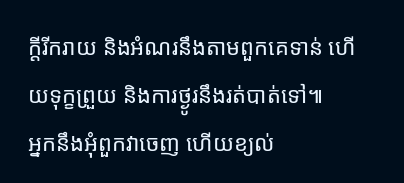ក្ដីរីករាយ និងអំណរនឹងតាមពួកគេទាន់ ហើយទុក្ខព្រួយ និងការថ្ងូរនឹងរត់បាត់ទៅ៕
អ្នកនឹងអុំពួកវាចេញ ហើយខ្យល់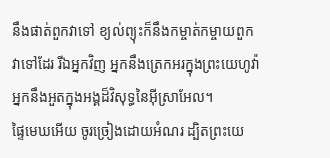នឹងផាត់ពួកវាទៅ ខ្យល់ព្យុះក៏នឹងកម្ចាត់កម្ចាយពួកវាទៅដែរ រីឯអ្នកវិញ អ្នកនឹងត្រេកអរក្នុងព្រះយេហូវ៉ា អ្នកនឹងអួតក្នុងអង្គដ៏វិសុទ្ធនៃអ៊ីស្រាអែល។
ផ្ទៃមេឃអើយ ចូរច្រៀងដោយអំណរ ដ្បិតព្រះយេ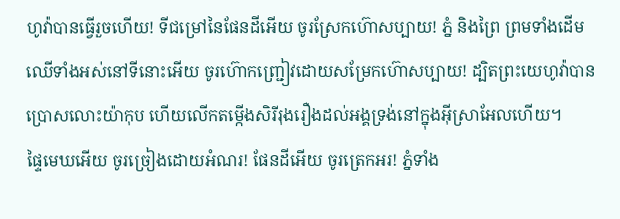ហូវ៉ាបានធ្វើរួចហើយ! ទីជម្រៅនៃផែនដីអើយ ចូរស្រែកហ៊ោសប្បាយ! ភ្នំ និងព្រៃ ព្រមទាំងដើមឈើទាំងអស់នៅទីនោះអើយ ចូរហ៊ោកញ្ជ្រៀវដោយសម្រែកហ៊ោសប្បាយ! ដ្បិតព្រះយេហូវ៉ាបានប្រោសលោះយ៉ាកុប ហើយលើកតម្កើងសិរីរុងរឿងដល់អង្គទ្រង់នៅក្នុងអ៊ីស្រាអែលហើយ។
ផ្ទៃមេឃអើយ ចូរច្រៀងដោយអំណរ! ផែនដីអើយ ចូរត្រេកអរ! ភ្នំទាំង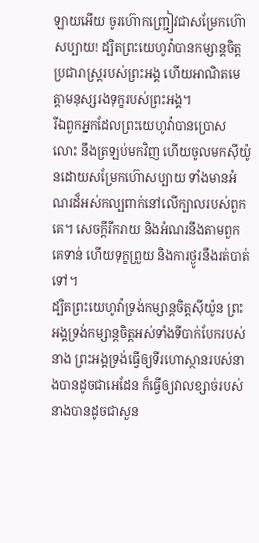ឡាយអើយ ចូរហ៊ោកញ្ជ្រៀវជាសម្រែកហ៊ោសប្បាយ! ដ្បិតព្រះយេហូវ៉ាបានកម្សាន្តចិត្តប្រជារាស្ត្ររបស់ព្រះអង្គ ហើយអាណិតមេត្តាមនុស្សរងទុក្ខរបស់ព្រះអង្គ។
រីឯពួកអ្នកដែលព្រះយេហូវ៉ាបានប្រោសលោះ នឹងត្រឡប់មកវិញ ហើយចូលមកស៊ីយ៉ូនដោយសម្រែកហ៊ោសប្បាយ ទាំងមានអំណរដ៏អស់កល្បពាក់នៅលើក្បាលរបស់ពួកគេ។ សេចក្ដីរីករាយ និងអំណរនឹងតាមពួកគេទាន់ ហើយទុក្ខព្រួយ និងការថ្ងូរនឹងរត់បាត់ទៅ។
ដ្បិតព្រះយេហូវ៉ាទ្រង់កម្សាន្តចិត្តស៊ីយ៉ូន ព្រះអង្គទ្រង់កម្សាន្តចិត្តអស់ទាំងទីបាក់បែករបស់នាង ព្រះអង្គទ្រង់ធ្វើឲ្យទីរហោស្ថានរបស់នាងបានដូចជាអេដែន ក៏ធ្វើឲ្យវាលខ្សាច់របស់នាងបានដូចជាសួន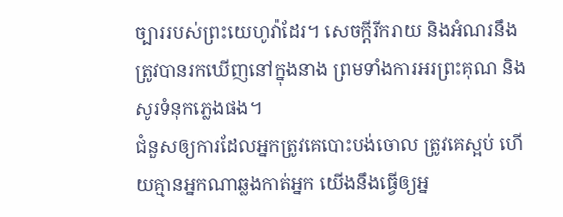ច្បាររបស់ព្រះយេហូវ៉ាដែរ។ សេចក្ដីរីករាយ និងអំណរនឹងត្រូវបានរកឃើញនៅក្នុងនាង ព្រមទាំងការអរព្រះគុណ និងសូរទំនុកភ្លេងផង។
ជំនួសឲ្យការដែលអ្នកត្រូវគេបោះបង់ចោល ត្រូវគេស្អប់ ហើយគ្មានអ្នកណាឆ្លងកាត់អ្នក យើងនឹងធ្វើឲ្យអ្ន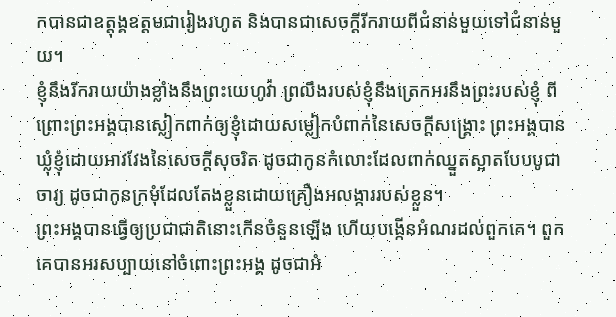កបានជាឧត្ដុង្គឧត្ដមជារៀងរហូត និងបានជាសេចក្ដីរីករាយពីជំនាន់មួយទៅជំនាន់មួយ។
ខ្ញុំនឹងរីករាយយ៉ាងខ្លាំងនឹងព្រះយេហូវ៉ា ព្រលឹងរបស់ខ្ញុំនឹងត្រេកអរនឹងព្រះរបស់ខ្ញុំ ពីព្រោះព្រះអង្គបានស្លៀកពាក់ឲ្យខ្ញុំដោយសម្លៀកបំពាក់នៃសេចក្ដីសង្គ្រោះ ព្រះអង្គបានឃ្លុំខ្ញុំដោយអាវវែងនៃសេចក្ដីសុចរិត ដូចជាកូនកំលោះដែលពាក់ឈ្នួតស្អាតបែបបូជាចារ្យ ដូចជាកូនក្រមុំដែលតែងខ្លួនដោយគ្រឿងអលង្ការរបស់ខ្លួន។
ព្រះអង្គបានធ្វើឲ្យប្រជាជាតិនោះកើនចំនួនឡើង ហើយបង្កើនអំណរដល់ពួកគេ។ ពួកគេបានអរសប្បាយនៅចំពោះព្រះអង្គ ដូចជាអំ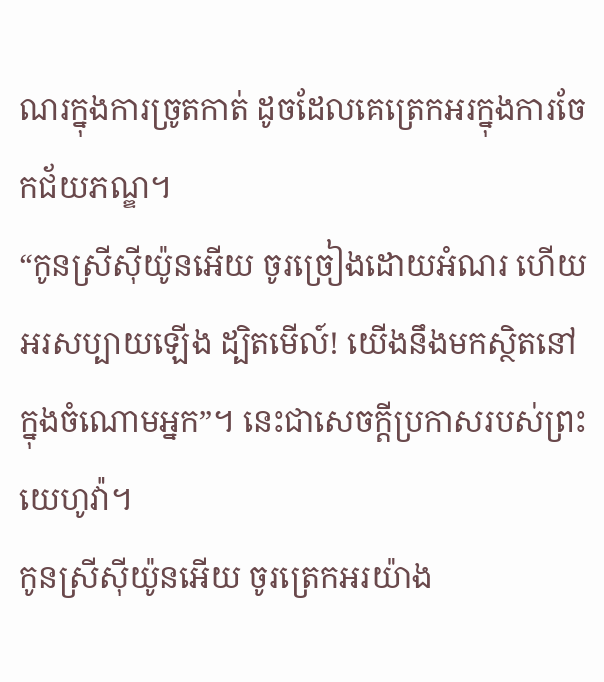ណរក្នុងការច្រូតកាត់ ដូចដែលគេត្រេកអរក្នុងការចែកជ័យភណ្ឌ។
“កូនស្រីស៊ីយ៉ូនអើយ ចូរច្រៀងដោយអំណរ ហើយអរសប្បាយឡើង ដ្បិតមើល៍! យើងនឹងមកស្ថិតនៅក្នុងចំណោមអ្នក”។ នេះជាសេចក្ដីប្រកាសរបស់ព្រះយេហូវ៉ា។
កូនស្រីស៊ីយ៉ូនអើយ ចូរត្រេកអរយ៉ាង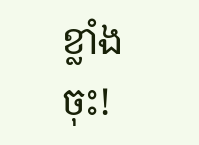ខ្លាំងចុះ!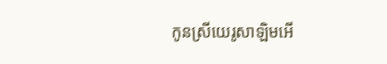កូនស្រីយេរូសាឡិមអើ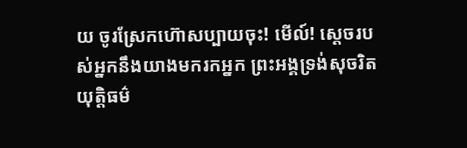យ ចូរស្រែកហ៊ោសប្បាយចុះ! មើល៍! ស្ដេចរបស់អ្នកនឹងយាងមករកអ្នក ព្រះអង្គទ្រង់សុចរិតយុត្តិធម៌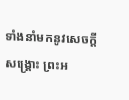ទាំងនាំមកនូវសេចក្ដីសង្គ្រោះ ព្រះអ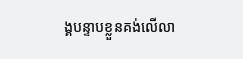ង្គបន្ទាបខ្លួនគង់លើលា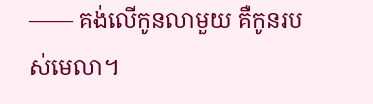—— គង់លើកូនលាមួយ គឺកូនរបស់មេលា។